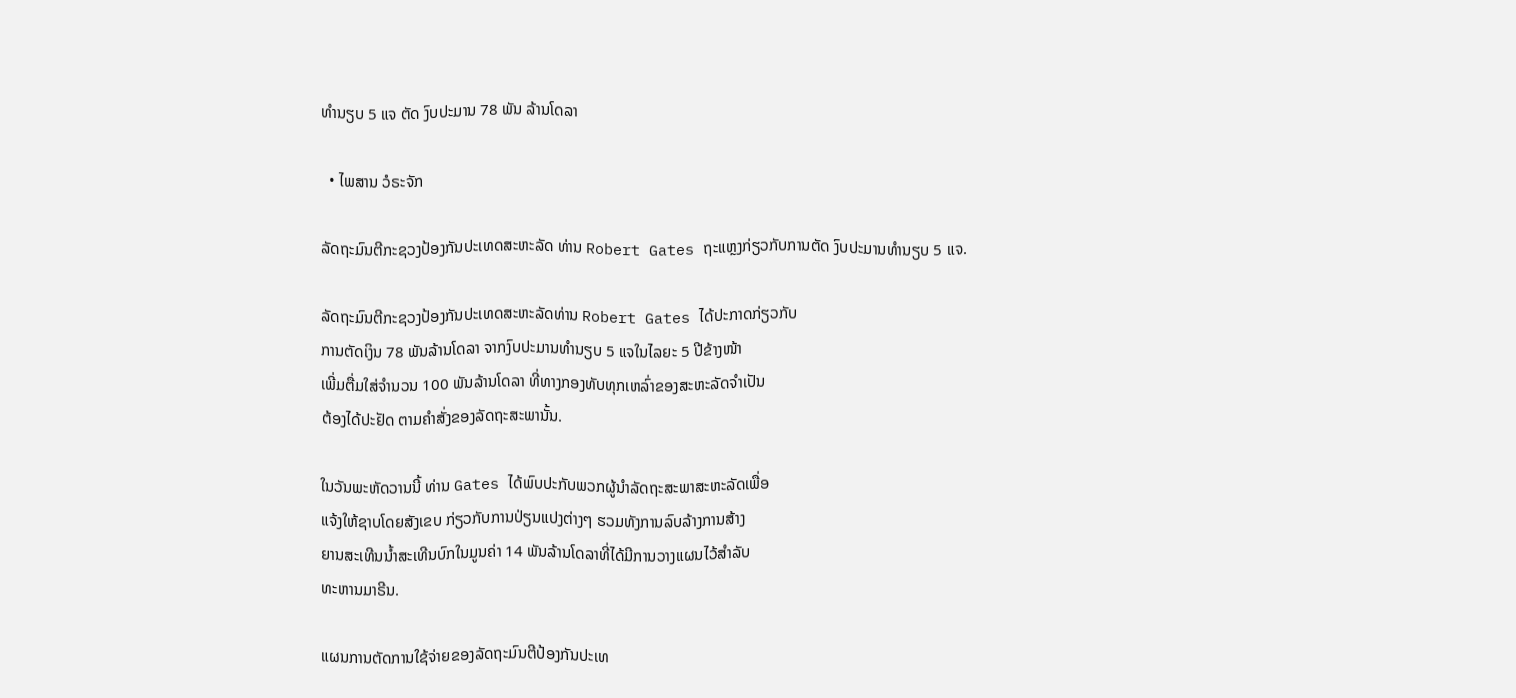ທໍານຽບ 5 ແຈ ຕັດ ງົບປະມານ 78 ພັນ ລ້ານໂດລາ

  • ໄພສານ ວໍຣະຈັກ

ລັດຖະມົນຕີກະຊວງປ້ອງກັນປະເທດສະຫະລັດ ທ່ານ Robert Gates ຖະແຫຼງກ່ຽວກັບການຕັດ ງົບປະມານທຳນຽບ 5 ແຈ.

ລັດຖະມົນຕີກະຊວງປ້ອງກັນປະເທດສະຫະລັດທ່ານ Robert Gates ໄດ້ປະກາດກ່ຽວກັບ
ການຕັດເງິນ 78 ພັນລ້ານໂດລາ ຈາກງົບປະມານທຳນຽບ 5 ແຈໃນໄລຍະ 5 ປີຂ້າງໜ້າ
ເພີ່ມຕື່ມໃສ່ຈໍານວນ 100 ພັນລ້ານໂດລາ ທີ່ທາງກອງທັບທຸກເຫລົ່າຂອງສະຫະລັດຈຳເປັນ
ຕ້ອງໄດ້ປະຢັດ ຕາມຄໍາສັ່ງຂອງລັດຖະສະພານັ້ນ.

ໃນວັນພະຫັດວານນີ້ ທ່ານ Gates ໄດ້ພົບປະກັບພວກຜູ້ນຳລັດຖະສະພາສະຫະລັດເພື່ອ
ແຈ້ງໃຫ້ຊາບໂດຍສັງເຂບ ກ່ຽວກັບການປ່ຽນແປງຕ່າງໆ ຮວມທັງການລົບລ້າງການສ້າງ
ຍານສະເທີນນໍ້າສະເທີນບົກໃນມູນຄ່າ 14 ພັນລ້ານໂດລາທີ່ໄດ້ມີການວາງແຜນໄວ້ສຳລັບ
ທະຫານມາຣີນ.

ແຜນການຕັດການໃຊ້ຈ່າຍຂອງລັດຖະມົນຕີປ້ອງກັນປະເທ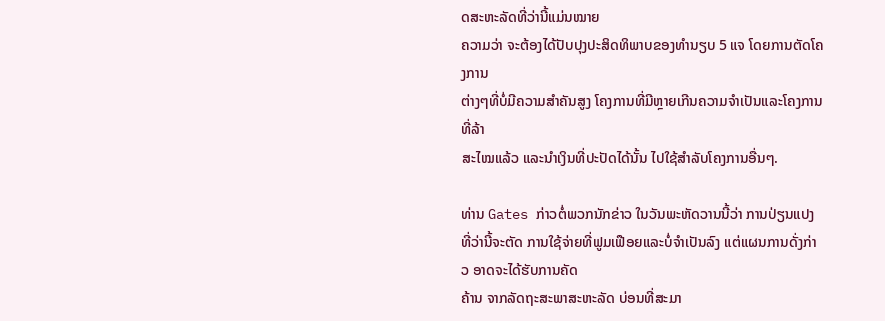ດສະຫະລັດທີ່ວ່ານີ້ແມ່ນໝາຍ
ຄວາມວ່າ ຈະຕ້ອງໄດ້ປັບປຸງປະສິດທິພາບຂອງທໍານຽບ 5 ແຈ ໂດຍການຕັດໂຄງການ
ຕ່າງໆທີ່ບໍ່ມີຄວາມສຳຄັນສູງ ໂຄງການທີ່ມີຫຼາຍເກີນຄວາມຈຳເປັນແລະໂຄງການທີ່ລ້າ
ສະໄໝແລ້ວ ແລະນຳເງິນທີ່ປະປັດໄດ້ນັ້ນ ໄປໃຊ້ສຳລັບໂຄງການອື່ນໆ.

ທ່ານ Gates ກ່າວຕໍ່ພວກນັກຂ່າວ ໃນວັນພະຫັດວານນີ້ວ່າ ການປ່ຽນແປງທີ່ວ່ານີ້ຈະຕັດ ການໃຊ້ຈ່າຍທີ່ຟູມເຟືອຍແລະບໍ່ຈຳເປັນລົງ ແຕ່ແຜນການດັ່ງກ່າວ ອາດຈະໄດ້ຮັບການຄັດ
ຄ້ານ ຈາກລັດຖະສະພາສະຫະລັດ ບ່ອນທີ່ສະມາ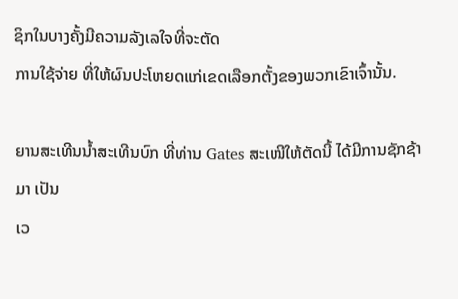ຊິກໃນບາງຄັ້ງມີຄວາມລັງເລໃຈທີ່ຈະຕັດ
ການໃຊ້ຈ່າຍ ທີ່ໃຫ້ຜົນປະໂຫຍດແກ່ເຂດເລືອກຕັ້ງຂອງພວກເຂົາເຈົ້ານັ້ນ.

ຍານສະເທີນນໍ້າສະເທີນບົກ ທີ່ທ່ານ Gates ສະເໜີໃຫ້ຕັດນີ້ ໄດ້ມີການຊັກຊ້າມາ ເປັນ
ເວ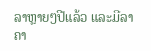ລາຫຼາຍໆປີແລ້ວ ແລະມີລາຄາ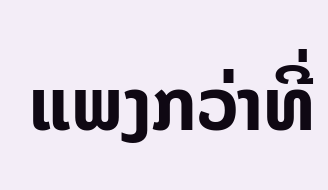ແພງກວ່າທີ່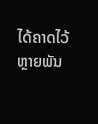ໄດ້ຄາດໄວ້ ຫຼາຍພັນ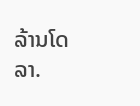ລ້ານໂດລາ.